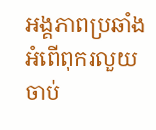អង្គភាពប្រឆាំងអំពើពុករលួយ ចាប់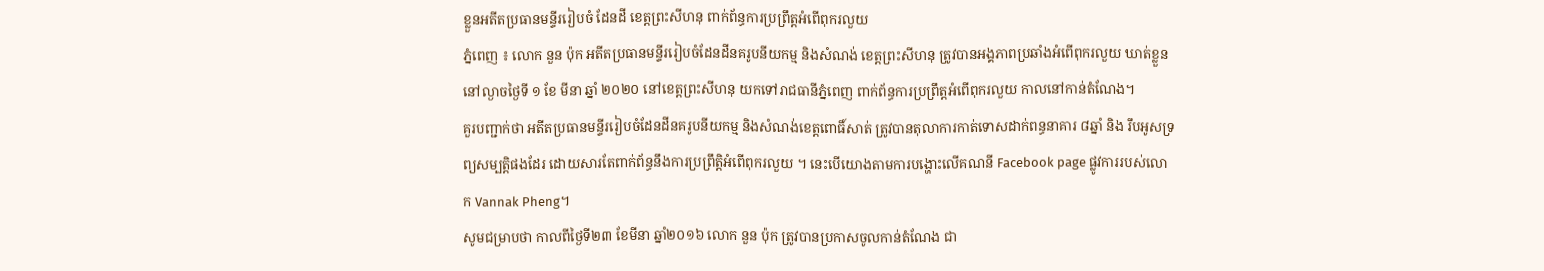ខ្លួនអតីតប្រធានមន្ទីររៀបចំ ដែនដី ខេត្តព្រះសីហនុ ពាក់ព័ន្ធការប្រព្រឹត្តអំពើពុករលួយ
ភ្នំពេញ ៖ លោក នួន ប៉ុក អតីតប្រធានមន្ទីររៀបចំដែនដីនគរូបនីយកម្ម និងសំណង់ ខេត្តព្រះសីហនុ ត្រូវបានអង្គភាពប្រឆាំងអំពើពុករលួយ ឃាត់ខ្លួននៅល្ងាចថ្ងៃទី ១ ខែ មីនា ឆ្នាំ ២០២០ នៅខេត្តព្រះសីហនុ យកទៅរាជធានីភ្នំពេញ ពាក់ព័ន្ធការប្រព្រឹត្តអំពើពុករលួយ កាលនៅកាន់តំណែង។
គួរបញ្ជាក់ថា អតីតប្រធានមន្ទីររៀបចំដែនដីនគរូបនីយកម្ម និងសំណង់ខេត្តពោធិ៍សាត់ ត្រូវបានតុលាការកាត់ទោសដាក់ពន្ធនាគារ ៨ឆ្នាំ និង រឹបអូសទ្រព្យសម្បត្តិផងដែរ ដោយសារតែពាក់ព័ន្ធនឹងការប្រព្រឹត្តិអំពើពុករលួយ ។ នេះបើយោងតាមការបង្ហោះលើគណនី Facebook page ផ្លូវការរបស់លោក Vannak Pheng។
សូមជម្រាបថា កាលពីថ្ងៃទី២៣ ខែមីនា ឆ្នាំ២០១៦ លោក នួន ប៉ុក ត្រូវបានប្រកាសចូលកាន់តំណែង ជា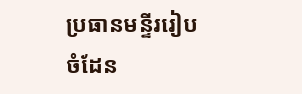ប្រធានមន្ទីររៀបចំដែន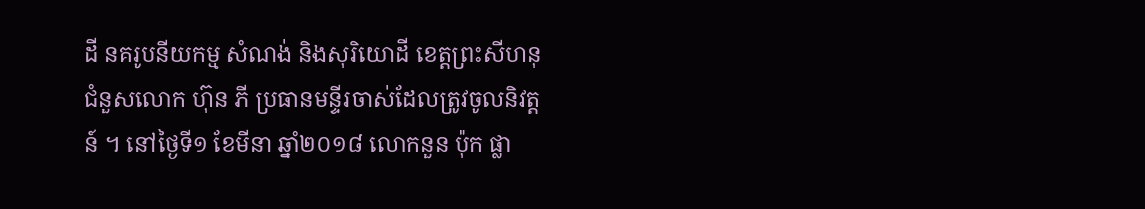ដី នគរូបនីយកម្ម សំណង់ និងសុរិយោដី ខេត្តព្រះសីហនុ ជំនួសលោក ហ៊ុន ភី ប្រធានមន្ទីរចាស់ដែលត្រូវចូលនិវត្តន៍ ។ នៅថ្ងៃទី១ ខែមីនា ឆ្នាំ២០១៨ លោកនួន ប៉ុក ផ្លា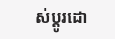ស់ប្តូរដោ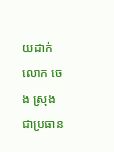យដាក់លោក ចេង ស្រុង ជាប្រធាន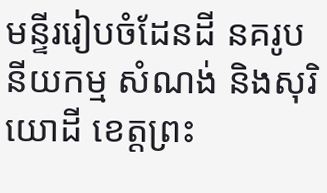មន្ទីររៀបចំដែនដី នគរូបនីយកម្ម សំណង់ និងសុរិយោដី ខេត្តព្រះ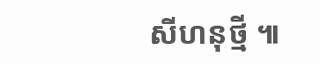សីហនុថ្មី ៕